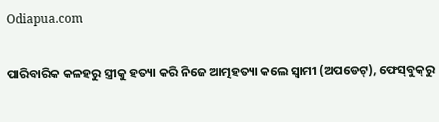Odiapua.com

ପାରିବାରିକ କଳହରୁ ସ୍ତ୍ରୀକୁ ହତ୍ୟା କରି ନିଜେ ଆତ୍ମହତ୍ୟା କଲେ ସ୍ୱାମୀ (ଅପଡେଟ୍‌), ଫେସ୍‌ବୁକ୍‌ରୁ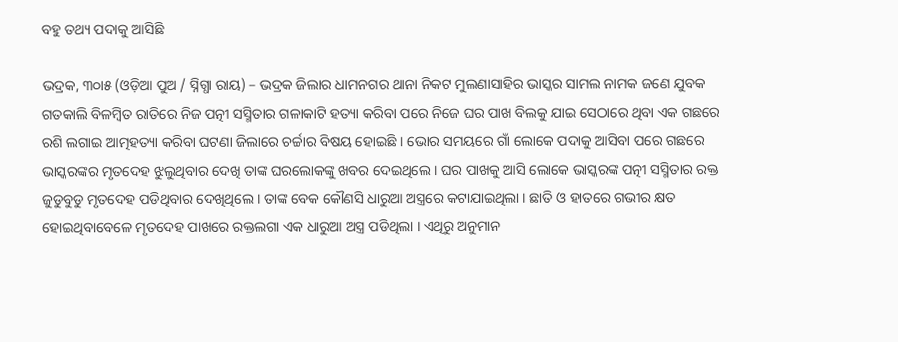ବହୁ ତଥ୍ୟ ପଦାକୁ ଆସିଛି

ଭଦ୍ରକ, ୩୦ା୫ (ଓଡ଼ିଆ ପୁଅ / ସ୍ନିଗ୍ଧା ରାୟ) – ଭଦ୍ରକ ଜିଲାର ଧାମନଗର ଥାନା ନିକଟ ମୁଲଣାସାହିର ଭାସ୍କର ସାମଲ ନାମକ ଜଣେ ଯୁବକ ଗତକାଲି ବିଳମ୍ବିତ ରାତିରେ ନିଜ ପତ୍ନୀ ସସ୍ମିତାର ଗଳାକାଟି ହତ୍ୟା କରିବା ପରେ ନିଜେ ଘର ପାଖ ବିଲକୁ ଯାଇ ସେଠାରେ ଥିବା ଏକ ଗଛରେ ରଶି ଲଗାଇ ଆତ୍ମହତ୍ୟା କରିବା ଘଟଣା ଜିଲାରେ ଚର୍ଚ୍ଚାର ବିଷୟ ହୋଇଛି । ଭୋର ସମୟରେ ଗାଁ ଲୋକେ ପଦାକୁ ଆସିବା ପରେ ଗଛରେ ଭାସ୍କରଙ୍କର ମୃତଦେହ ଝୁଲୁଥିବାର ଦେଖି ତାଙ୍କ ଘରଲୋକଙ୍କୁ ଖବର ଦେଇଥିଲେ । ଘର ପାଖକୁ ଆସି ଲୋକେ ଭାସ୍କରଙ୍କ ପତ୍ନୀ ସସ୍ମିତାର ରକ୍ତ ଜୁଡୁବୁଡୁ ମୃତଦେହ ପଡିଥିବାର ଦେଖିଥିଲେ । ତାଙ୍କ ବେକ କୌଣସି ଧାରୁଆ ଅସ୍ତ୍ରରେ କଟାଯାଇଥିଲା । ଛାତି ଓ ହାତରେ ଗଭୀର କ୍ଷତ ହୋଇଥିବାବେଳେ ମୃତଦେହ ପାଖରେ ରକ୍ତଲଗା ଏକ ଧାରୁଆ ଅସ୍ତ୍ର ପଡିଥିଲା । ଏଥିରୁ ଅନୁମାନ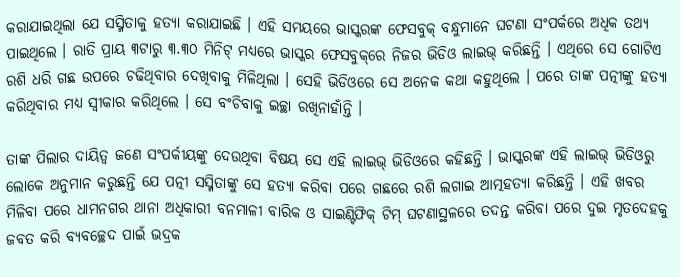କରାଯାଇଥିଲା ଯେ ସସ୍ମିତାକୁ ହତ୍ୟା କରାଯାଇଛି । ଏହି ସମୟରେ ଭାସ୍କରଙ୍କ ଫେସବୁକ୍ ବନ୍ଧୁମାନେ ଘଟଣା ସଂପର୍କରେ ଅଧିକ ତଥ୍ୟ ପାଇଥିଲେ । ରାତି ପ୍ରାୟ ୩ଟାରୁ ୩.୩୦ ମିନିଟ୍ ମଧ୍ୟରେ ଭାସ୍କର ଫେସବୁକ୍‌ରେ ନିଜର ଭିଡିଓ ଲାଇଭ୍ କରିଛନ୍ତି । ଏଥିରେ ସେ ଗୋଟିଏ ରଶି ଧରି ଗଛ ଉପରେ ଚଢିଥିବାର ଦେଖିବାକୁ ମିଳିଥିଲା । ସେହି ଭିଡିଓରେ ସେ ଅନେକ କଥା କହୁଥିଲେ । ପରେ ତାଙ୍କ ପତ୍ନୀଙ୍କୁ ହତ୍ୟା କରିଥିବାର ମଧ୍ୟ ସ୍ୱୀକାର କରିଥିଲେ । ସେ ବଂଚିବାକୁ ଇଚ୍ଛା ରଖିନାହାଁନ୍ତି ।

ତାଙ୍କ ପିଲାର ଦାୟିତ୍ୱ ଜଣେ ସଂପର୍କୀୟଙ୍କୁ ଦେଉଥିବା ବିଷୟ ସେ ଏହି ଲାଇଭ୍ ଭିଡିଓରେ କହିଛନ୍ତି । ଭାସ୍କରଙ୍କ ଏହି ଲାଇଭ୍ ଭିଡିଓରୁ ଲୋକେ ଅନୁମାନ କରୁଛନ୍ତି ଯେ ପତ୍ନୀ ସସ୍ମିତାଙ୍କୁ ସେ ହତ୍ୟା କରିବା ପରେ ଗଛରେ ରଶି ଲଗାଇ ଆତ୍ମହତ୍ୟା କରିଛନ୍ତି । ଏହି ଖବର ମିଳିବା ପରେ ଧାମନଗର ଥାନା ଅଧିକାରୀ ବନମାଳୀ ବାରିକ ଓ ସାଇଣ୍ଟିଫିକ୍ ଟିମ୍ ଘଟଣାସ୍ଥଳରେ ତଦନ୍ତ କରିବା ପରେ ଦୁଇ ମୃତଦେହକୁ ଜବତ କରି ବ୍ୟବଚ୍ଛେଦ ପାଇଁ ଭଦ୍ରକ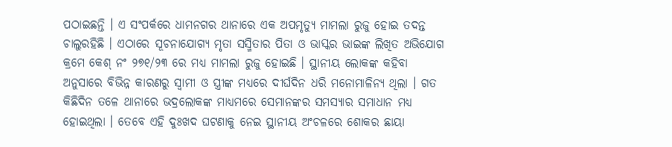ପଠାଇଛନ୍ତି । ଏ ସଂପର୍କରେ ଧାମନଗର ଥାନାରେ ଏକ ଅପମୃତ୍ୟୁ ମାମଲା ରୁଜୁ ହୋଇ ତଦନ୍ତ ଚାଲୁରହିଛି । ଏଠାରେ ସୂଚନାଯୋଗ୍ୟ ମୃତା ସସ୍ମିତାର ପିତା ଓ ଭାସ୍କର ଭାଇଙ୍କ ଲିଖିତ ଅଭିଯୋଗ କ୍ରମେ କେଶ୍ ନଂ ୨୭୧/୨୩ ରେ ମଧ୍ୟ ମାମଲା ରୁଜୁ ହୋଇଛି । ସ୍ଥାନୀୟ ଲୋକଙ୍କ କହିବା ଅନୁସାରେ ବିଭିନ୍ନ କାରଣରୁ ସ୍ୱାମୀ ଓ ସ୍ତ୍ରୀଙ୍କ ମଧ୍ୟରେ ଦୀର୍ଘଦିନ ଧରି ମନୋମାଳିନ୍ୟ ଥିଲା । ଗତ କିଛିଦିନ ତଳେ ଥାନାରେ ଭଦ୍ରଲୋକଙ୍କ ମାଧ୍ୟମରେ ସେମାନଙ୍କର ସମସ୍ୟାର ସମାଧାନ ମଧ୍ୟ ହୋଇଥିଲା । ତେବେ ଏହି ଦୁଃଖଦ ଘଟଣାକୁ ନେଇ ସ୍ଥାନୀୟ ଅଂଚଳରେ ଶୋକର ଛାୟା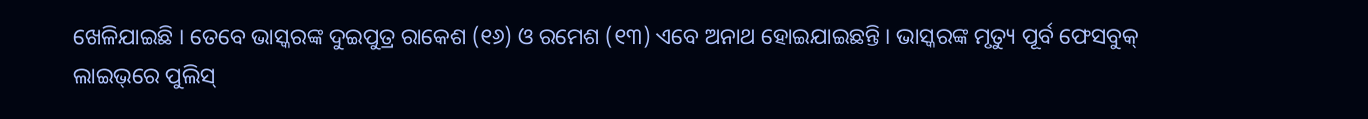ଖେଳିଯାଇଛି । ତେବେ ଭାସ୍କରଙ୍କ ଦୁଇପୁତ୍ର ରାକେଶ (୧୬) ଓ ରମେଶ (୧୩) ଏବେ ଅନାଥ ହୋଇଯାଇଛନ୍ତି । ଭାସ୍କରଙ୍କ ମୃତ୍ୟୁ ପୂର୍ବ ଫେସବୁକ୍ ଲାଇଭ୍‌ରେ ପୁଲିସ୍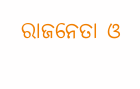ରାଜନେତା ଓ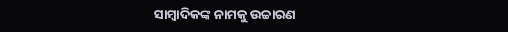ସାମ୍ବାଦିକଙ୍କ ନାମକୁ ଉଚ୍ଚାରଣ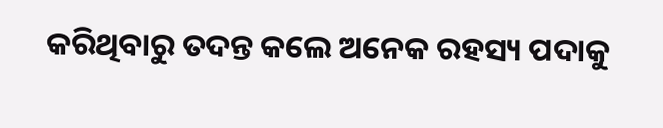କରିଥିବାରୁ ତଦନ୍ତ କଲେ ଅନେକ ରହସ୍ୟ ପଦାକୁ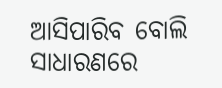ଆସିପାରିବ ବୋଲି ସାଧାରଣରେ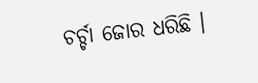ଚର୍ଚ୍ଚା ଜୋର ଧରିଛି ।